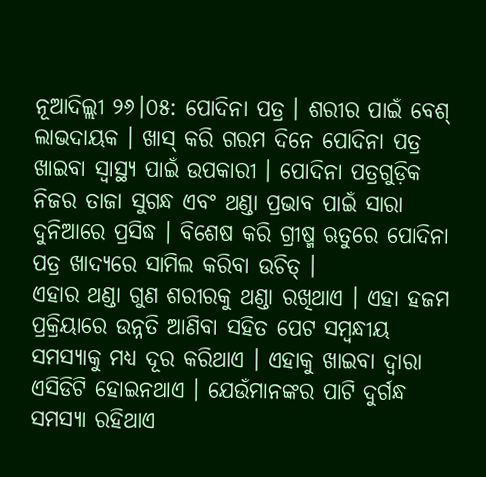ନୂଆଦିଲ୍ଲୀ ୨୬।୦୫: ପୋଦିନା ପତ୍ର । ଶରୀର ପାଇଁ ବେଶ୍ ଲାଭଦାୟକ । ଖାସ୍ କରି ଗରମ ଦିନେ ପୋଦିନା ପତ୍ର ଖାଇବା ସ୍ବାସ୍ଥ୍ୟ ପାଇଁ ଉପକାରୀ । ପୋଦିନା ପତ୍ରଗୁଡ଼ିକ ନିଜର ତାଜା ସୁଗନ୍ଧ ଏବଂ ଥଣ୍ଡା ପ୍ରଭାବ ପାଇଁ ସାରା ଦୁନିଆରେ ପ୍ରସିଦ୍ଧ । ବିଶେଷ କରି ଗ୍ରୀଷ୍ମ ଋତୁରେ ପୋଦିନା ପତ୍ର ଖାଦ୍ୟରେ ସାମିଲ କରିବା ଉଚିତ୍ ।
ଏହାର ଥଣ୍ଡା ଗୁଣ ଶରୀରକୁ ଥଣ୍ଡା ରଖିଥାଏ । ଏହା ହଜମ ପ୍ରକ୍ରିୟାରେ ଉନ୍ନତି ଆଣିବା ସହିତ ପେଟ ସମ୍ବନ୍ଧୀୟ ସମସ୍ୟାକୁ ମଧ୍ୟ ଦୂର କରିଥାଏ । ଏହାକୁ ଖାଇବା ଦ୍ବାରା ଏସିଡିଟି ହୋଇନଥାଏ । ଯେଉଁମାନଙ୍କର ପାଟି ଦୁର୍ଗନ୍ଧ ସମସ୍ୟା ରହିଥାଏ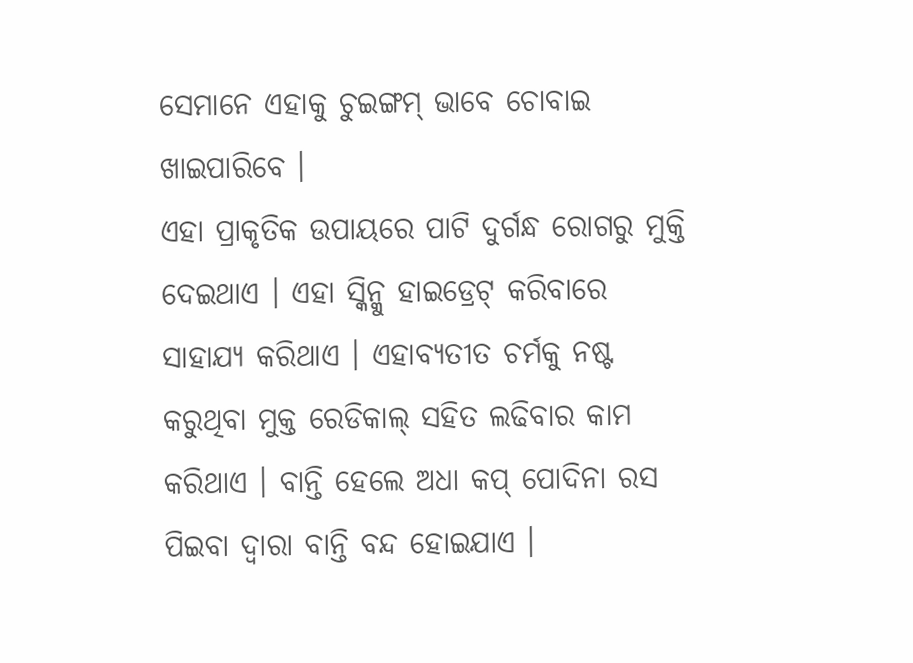ସେମାନେ ଏହାକୁ ଚୁଇଙ୍ଗମ୍ ଭାବେ ଚୋବାଇ ଖାଇପାରିବେ ।
ଏହା ପ୍ରାକୃତିକ ଉପାୟରେ ପାଟି ଦୁର୍ଗନ୍ଧ ରୋଗରୁ ମୁକ୍ତି ଦେଇଥାଏ । ଏହା ସ୍କିନ୍କୁ ହାଇଡ୍ରେଟ୍ କରିବାରେ ସାହାଯ୍ୟ କରିଥାଏ । ଏହାବ୍ୟତୀତ ଚର୍ମକୁ ନଷ୍ଟ କରୁଥିବା ମୁକ୍ତ ରେଡିକାଲ୍ ସହିତ ଲଢିବାର କାମ କରିଥାଏ । ବାନ୍ତି ହେଲେ ଅଧା କପ୍ ପୋଦିନା ରସ ପିଇବା ଦ୍ବାରା ବାନ୍ତି ବନ୍ଦ ହୋଇଯାଏ ।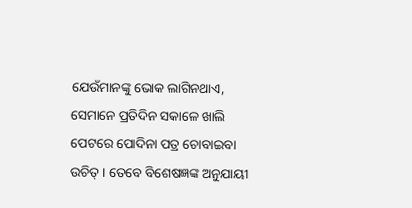ଯେଉଁମାନଙ୍କୁ ଭୋକ ଲାଗିନଥାଏ, ସେମାନେ ପ୍ରତିଦିନ ସକାଳେ ଖାଲି ପେଟରେ ପୋଦିନା ପତ୍ର ଚୋବାଇବା ଉଚିତ୍ । ତେବେ ବିଶେଷଜ୍ଞଙ୍କ ଅନୁଯାୟୀ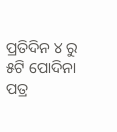ପ୍ରତିଦିନ ୪ ରୁ ୫ଟି ପୋଦିନା ପତ୍ର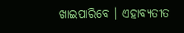ଖାଇପାରିବେ । ଏହାବ୍ୟତୀତ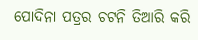ପୋଦିନା ପତ୍ରର ଚଟନି ତିଆରି କରି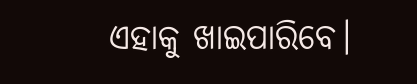ଏହାକୁ ଖାଇପାରିବେ।